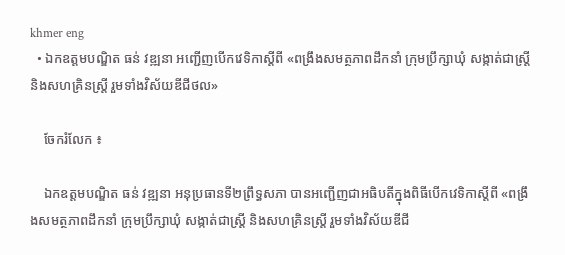khmer eng
  • ឯកឧត្តមបណ្ឌិត ធន់ វឌ្ឍនា អញ្ជើញបើកវេទិកាស្តីពី «ពង្រឹងសមត្ថភាពដឹកនាំ ក្រុមប្រឹក្សាឃុំ សង្កាត់ជាស្ត្រី និងសហគ្រិនស្ត្រី រួមទាំងវិស័យឌីជីថល»

    ចែករំលែក ៖

    ឯកឧត្តមបណ្ឌិត ធន់ វឌ្ឍនា អនុប្រធានទី២ព្រឹទ្ធសភា បានអញ្ជើញជាអធិបតីក្នុងពិធីបើកវេទិកាស្តីពី «ពង្រឹងសមត្ថភាពដឹកនាំ ក្រុមប្រឹក្សាឃុំ សង្កាត់ជាស្ត្រី និងសហគ្រិនស្ត្រី រួមទាំងវិស័យឌីជី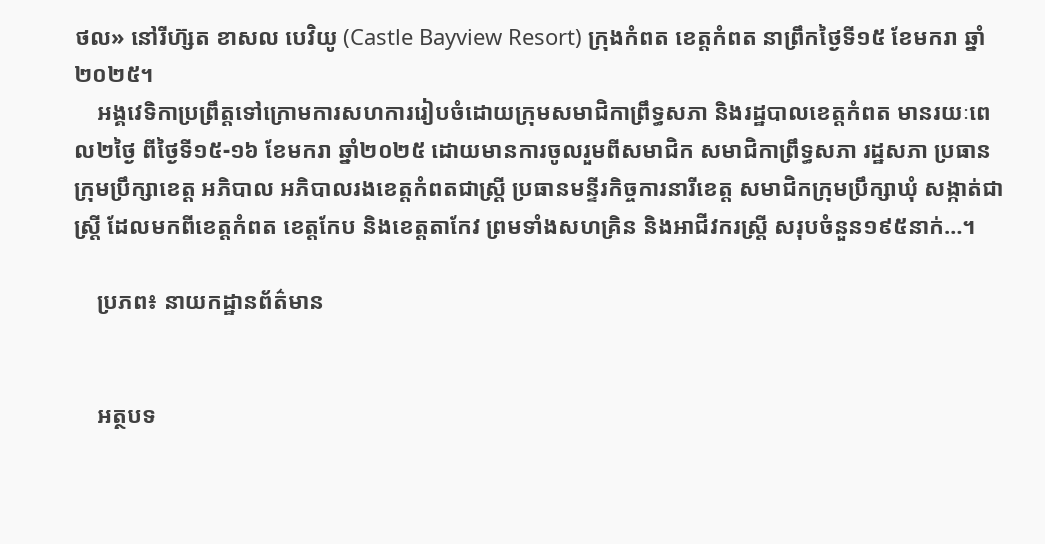ថល» នៅរីហ៊្សត ខាសល បេវិយូ (Castle Bayview Resort) ក្រុងកំពត ខេត្តកំពត នាព្រឹកថ្ងៃទី១៥ ខែមករា ឆ្នាំ២០២៥។
    អង្គវេទិកាប្រព្រឹត្តទៅក្រោមការសហការរៀបចំដោយក្រុមសមាជិកាព្រឹទ្ធសភា និងរដ្ឋបាលខេត្តកំពត មានរយៈពេល២ថ្ងៃ ពីថ្ងៃទី១៥-១៦ ខែមករា ឆ្នាំ២០២៥ ដោយមានការចូលរួមពីសមាជិក សមាជិកាព្រឹទ្ធសភា រដ្ឋសភា ប្រធានក្រុមប្រឹក្សាខេត្ត អភិបាល អភិបាលរងខេត្តកំពតជាស្ត្រី ប្រធានមន្ទីរកិច្ចការនារីខេត្ត សមាជិកក្រុមប្រឹក្សាឃុំ សង្កាត់ជាស្ត្រី ដែលមកពីខេត្តកំពត ខេត្តកែប និងខេត្តតាកែវ ព្រមទាំងសហគ្រិន និងអាជីវករស្ត្រី សរុបចំនួន១៩៥នាក់…។

    ប្រភព៖ នាយកដ្ឋានព័ត៌មាន


    អត្ថបទ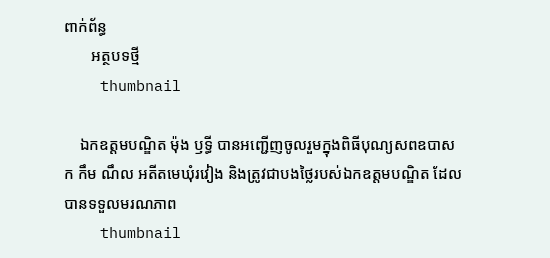ពាក់ព័ន្ធ
       អត្ថបទថ្មី
    thumbnail

    ឯកឧត្តមបណ្ឌិត ម៉ុង ឫទ្ធី បានអញ្ជើញចូលរួមក្នុងពិធីបុណ្យសពឧបាសក កឹម ណឹល អតីតមេឃុំរវៀង និងត្រូវជាបងថ្លៃរបស់ឯកឧត្តមបណ្ឌិត ដែលបានទទួលមរណភាព
    thumbnail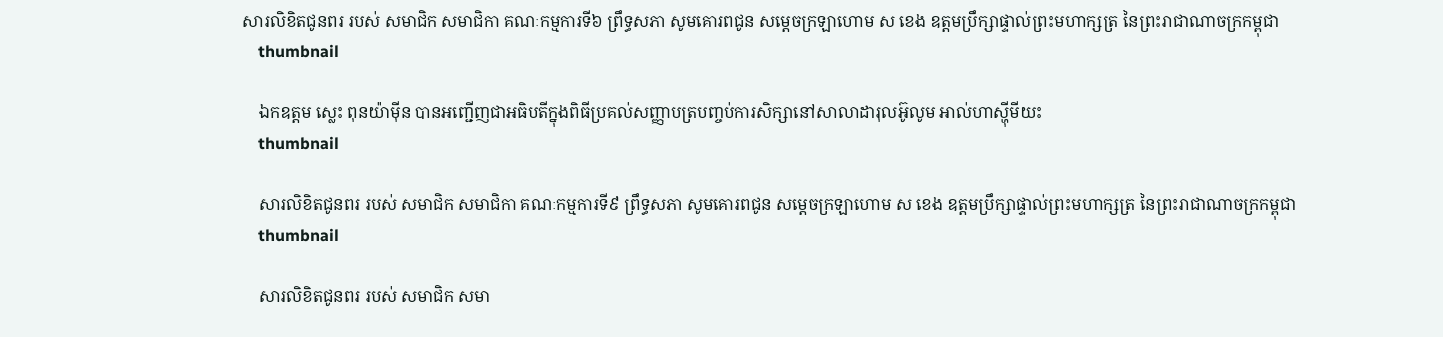សារលិខិតជូនពរ របស់ សមាជិក សមាជិកា គណៈកម្មការទី៦ ព្រឹទ្ធសភា សូមគោរពជូន សម្តេចក្រឡាហោម ស ខេង ឧត្តមប្រឹក្សាផ្ទាល់ព្រះមហាក្សត្រ នៃព្រះរាជាណាចក្រកម្ពុជា
    thumbnail

    ឯកឧត្តម ស្លេះ ពុនយ៉ាមុីន បានអញ្ជើញជាអធិបតីក្នុងពិធីប្រគល់សញ្ញាបត្របញ្ចប់ការសិក្សានៅសាលាដារុលអ៊ូលូម អាល់ហាស្ហុីមីយះ
    thumbnail

    សារលិខិតជូនពរ របស់ សមាជិក សមាជិកា គណៈកម្មការទី៩ ព្រឹទ្ធសភា សូមគោរពជូន សម្តេចក្រឡាហោម ស ខេង ឧត្តមប្រឹក្សាផ្ទាល់ព្រះមហាក្សត្រ នៃព្រះរាជាណាចក្រកម្ពុជា
    thumbnail

    សារលិខិតជូនពរ របស់ សមាជិក សមា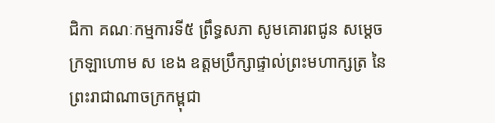ជិកា គណៈកម្មការទី៥ ព្រឹទ្ធសភា សូមគោរពជូន សម្តេចក្រឡាហោម ស ខេង ឧត្តមប្រឹក្សាផ្ទាល់ព្រះមហាក្សត្រ នៃព្រះរាជាណាចក្រកម្ពុជា